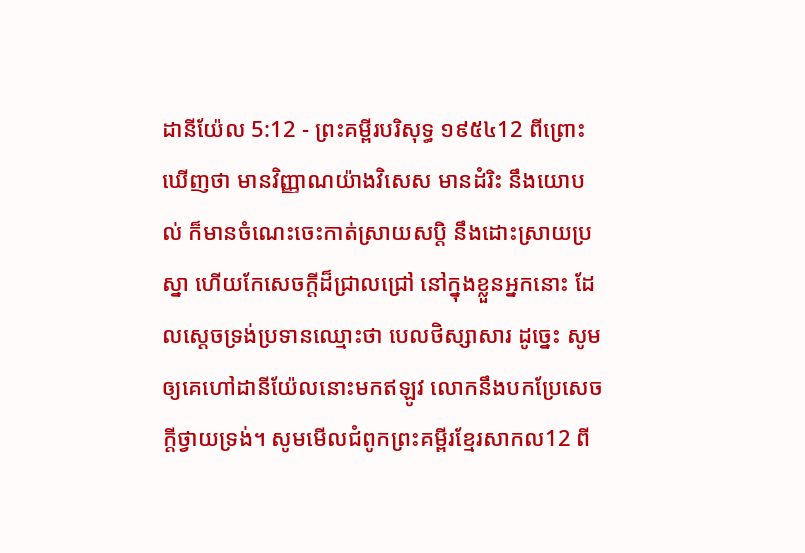ដានីយ៉ែល 5:12 - ព្រះគម្ពីរបរិសុទ្ធ ១៩៥៤12 ពីព្រោះឃើញថា មានវិញ្ញាណយ៉ាងវិសេស មានដំរិះ នឹងយោបល់ ក៏មានចំណេះចេះកាត់ស្រាយសប្តិ នឹងដោះស្រាយប្រស្នា ហើយកែសេចក្ដីដ៏ជ្រាលជ្រៅ នៅក្នុងខ្លួនអ្នកនោះ ដែលស្តេចទ្រង់ប្រទានឈ្មោះថា បេលថិស្សាសារ ដូច្នេះ សូមឲ្យគេហៅដានីយ៉ែលនោះមកឥឡូវ លោកនឹងបកប្រែសេចក្ដីថ្វាយទ្រង់។ សូមមើលជំពូកព្រះគម្ពីរខ្មែរសាកល12 ពី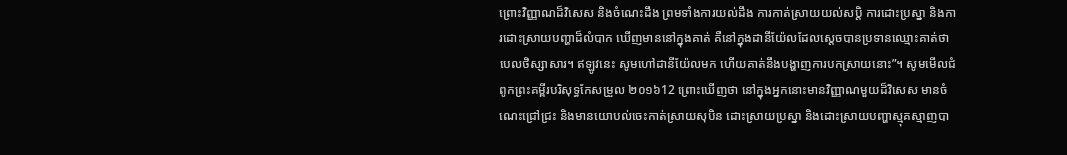ព្រោះវិញ្ញាណដ៏វិសេស និងចំណេះដឹង ព្រមទាំងការយល់ដឹង ការកាត់ស្រាយយល់សប្តិ ការដោះប្រស្នា និងការដោះស្រាយបញ្ហាដ៏លំបាក ឃើញមាននៅក្នុងគាត់ គឺនៅក្នុងដានីយ៉ែលដែលស្ដេចបានប្រទានឈ្មោះគាត់ថា បេលថិស្សាសារ។ ឥឡូវនេះ សូមហៅដានីយ៉ែលមក ហើយគាត់នឹងបង្ហាញការបកស្រាយនោះ”។ សូមមើលជំពូកព្រះគម្ពីរបរិសុទ្ធកែសម្រួល ២០១៦12 ព្រោះឃើញថា នៅក្នុងអ្នកនោះមានវិញ្ញាណមួយដ៏វិសេស មានចំណេះជ្រៅជ្រះ និងមានយោបល់ចេះកាត់ស្រាយសុបិន ដោះស្រាយប្រស្នា និងដោះស្រាយបញ្ហាស្មុគស្មាញបា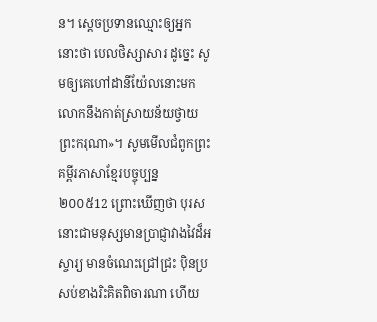ន។ ស្ដេចប្រទានឈ្មោះឲ្យអ្នកនោះថា បេលថិស្សាសារ ដូច្នេះ សូមឲ្យគេហៅដានីយ៉ែលនោះមក លោកនឹងកាត់ស្រាយន័យថ្វាយព្រះករុណា»។ សូមមើលជំពូកព្រះគម្ពីរភាសាខ្មែរបច្ចុប្បន្ន ២០០៥12 ព្រោះឃើញថា បុរសនោះជាមនុស្សមានប្រាជ្ញាវាងវៃដ៏អស្ចារ្យ មានចំណេះជ្រៅជ្រះ ប៉ិនប្រសប់ខាងរិះគិតពិចារណា ហើយ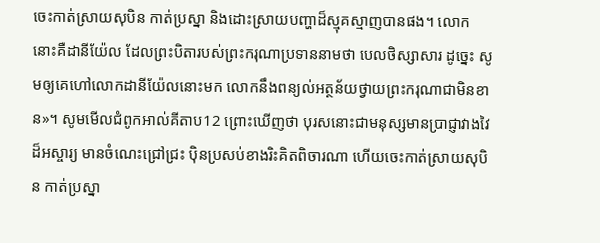ចេះកាត់ស្រាយសុបិន កាត់ប្រស្នា និងដោះស្រាយបញ្ហាដ៏ស្មុគស្មាញបានផង។ លោកនោះគឺដានីយ៉ែល ដែលព្រះបិតារបស់ព្រះករុណាប្រទាននាមថា បេលថិស្សាសារ ដូច្នេះ សូមឲ្យគេហៅលោកដានីយ៉ែលនោះមក លោកនឹងពន្យល់អត្ថន័យថ្វាយព្រះករុណាជាមិនខាន»។ សូមមើលជំពូកអាល់គីតាប12 ព្រោះឃើញថា បុរសនោះជាមនុស្សមានប្រាជ្ញាវាងវៃដ៏អស្ចារ្យ មានចំណេះជ្រៅជ្រះ ប៉ិនប្រសប់ខាងរិះគិតពិចារណា ហើយចេះកាត់ស្រាយសុបិន កាត់ប្រស្នា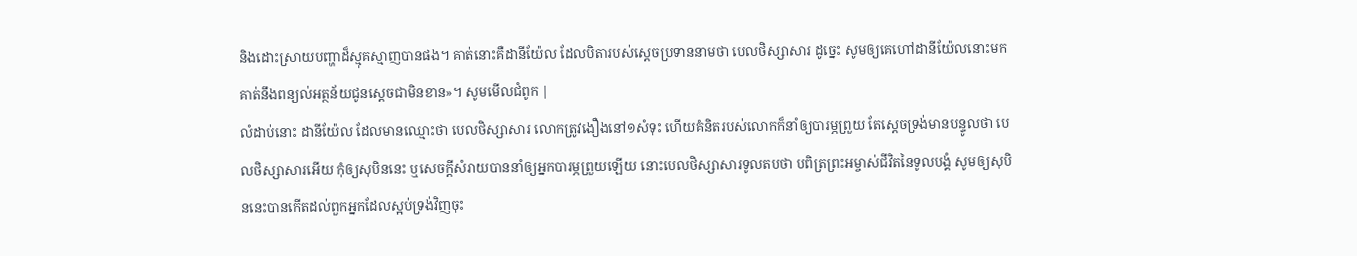និងដោះស្រាយបញ្ហាដ៏ស្មុគស្មាញបានផង។ គាត់នោះគឺដានីយ៉ែល ដែលបិតារបស់ស្តេចប្រទាននាមថា បេលថិស្សាសារ ដូច្នេះ សូមឲ្យគេហៅដានីយ៉ែលនោះមក គាត់នឹងពន្យល់អត្ថន័យជូនស្តេចជាមិនខាន»។ សូមមើលជំពូក |
លំដាប់នោះ ដានីយ៉ែល ដែលមានឈ្មោះថា បេលថិស្សាសារ លោកត្រូវងឿងនៅ១សំទុះ ហើយគំនិតរបស់លោកក៏នាំឲ្យបារម្ភព្រួយ តែស្តេចទ្រង់មានបន្ទូលថា បេលថិស្សាសារអើយ កុំឲ្យសុបិននេះ ឬសេចក្ដីសំរាយបាននាំឲ្យអ្នកបារម្ភព្រួយឡើយ នោះបេលថិស្សាសារទូលតបថា បពិត្រព្រះអម្ចាស់ជីវិតនៃទូលបង្គំ សូមឲ្យសុបិននេះបានកើតដល់ពួកអ្នកដែលស្អប់ទ្រង់វិញចុះ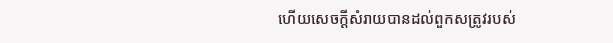ហើយសេចក្ដីសំរាយបានដល់ពួកសត្រូវរបស់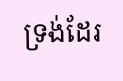ទ្រង់ដែរ